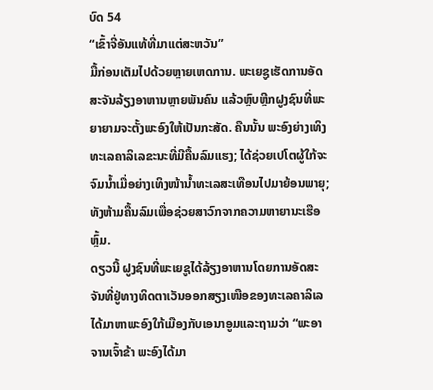ບົດ 54
“ເຂົ້າຈີ່ອັນແທ້ທີ່ມາແຕ່ສະຫວັນ”
ມື້ກ່ອນເຕັມໄປດ້ວຍຫຼາຍເຫດການ. ພະເຍຊູເຮັດການອັດສະຈັນລ້ຽງອາຫານຫຼາຍພັນຄົນ ແລ້ວຫຼົບຫຼີກຝູງຊົນທີ່ພະຍາຍາມຈະຕັ້ງພະອົງໃຫ້ເປັນກະສັດ. ຄືນນັ້ນ ພະອົງຍ່າງເທິງທະເລຄາລິເລຂະນະທີ່ມີຄື້ນລົມແຮງ; ໄດ້ຊ່ວຍເປໂຕຜູ້ໃກ້ຈະຈົມນ້ຳເມື່ອຍ່າງເທິງໜ້ານ້ຳທະເລສະເທືອນໄປມາຍ້ອນພາຍຸ; ທັງຫ້າມຄື້ນລົມເພື່ອຊ່ວຍສາວົກຈາກຄວາມຫາຍານະເຮືອຫຼົ້ມ.
ດຽວນີ້ ຝູງຊົນທີ່ພະເຍຊູໄດ້ລ້ຽງອາຫານໂດຍການອັດສະຈັນທີ່ຢູ່ທາງທິດຕາເວັນອອກສຽງເໜືອຂອງທະເລຄາລິເລ ໄດ້ມາຫາພະອົງໃກ້ເມືອງກັບເອນາອູມແລະຖາມວ່າ “ພະອາຈານເຈົ້າຂ້າ ພະອົງໄດ້ມາ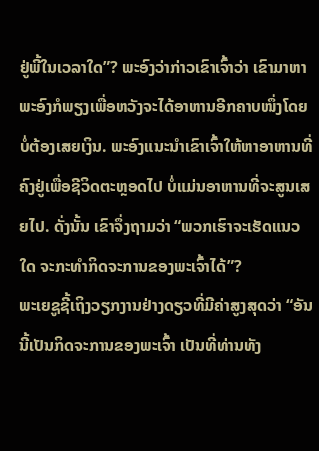ຢູ່ພີ້ໃນເວລາໃດ”? ພະອົງວ່າກ່າວເຂົາເຈົ້າວ່າ ເຂົາມາຫາພະອົງກໍພຽງເພື່ອຫວັງຈະໄດ້ອາຫານອີກຄາບໜຶ່ງໂດຍບໍ່ຕ້ອງເສຍເງິນ. ພະອົງແນະນຳເຂົາເຈົ້າໃຫ້ຫາອາຫານທີ່ຄົງຢູ່ເພື່ອຊີວິດຕະຫຼອດໄປ ບໍ່ແມ່ນອາຫານທີ່ຈະສູນເສຍໄປ. ດັ່ງນັ້ນ ເຂົາຈຶ່ງຖາມວ່າ “ພວກເຮົາຈະເຮັດແນວໃດ ຈະກະທຳກິດຈະການຂອງພະເຈົ້າໄດ້”?
ພະເຍຊູຊີ້ເຖິງວຽກງານຢ່າງດຽວທີ່ມີຄ່າສູງສຸດວ່າ “ອັນນີ້ເປັນກິດຈະການຂອງພະເຈົ້າ ເປັນທີ່ທ່ານທັງ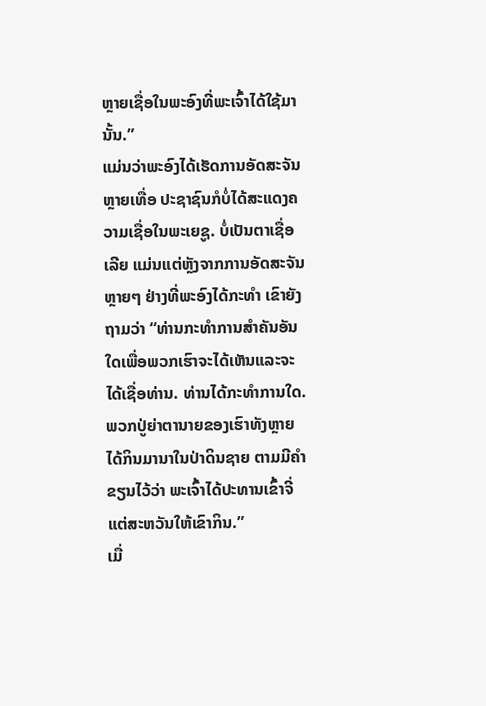ຫຼາຍເຊື່ອໃນພະອົງທີ່ພະເຈົ້າໄດ້ໃຊ້ມານັ້ນ.”
ແມ່ນວ່າພະອົງໄດ້ເຮັດການອັດສະຈັນຫຼາຍເທື່ອ ປະຊາຊົນກໍບໍ່ໄດ້ສະແດງຄວາມເຊື່ອໃນພະເຍຊູ. ບໍ່ເປັນຕາເຊື່ອເລີຍ ແມ່ນແຕ່ຫຼັງຈາກການອັດສະຈັນຫຼາຍໆ ຢ່າງທີ່ພະອົງໄດ້ກະທຳ ເຂົາຍັງຖາມວ່າ “ທ່ານກະທຳການສຳຄັນອັນໃດເພື່ອພວກເຮົາຈະໄດ້ເຫັນແລະຈະໄດ້ເຊື່ອທ່ານ. ທ່ານໄດ້ກະທຳການໃດ. ພວກປູ່ຍ່າຕານາຍຂອງເຮົາທັງຫຼາຍໄດ້ກິນມານາໃນປ່າດິນຊາຍ ຕາມມີຄຳຂຽນໄວ້ວ່າ ພະເຈົ້າໄດ້ປະທານເຂົ້າຈີ່ແຕ່ສະຫວັນໃຫ້ເຂົາກິນ.”
ເມື່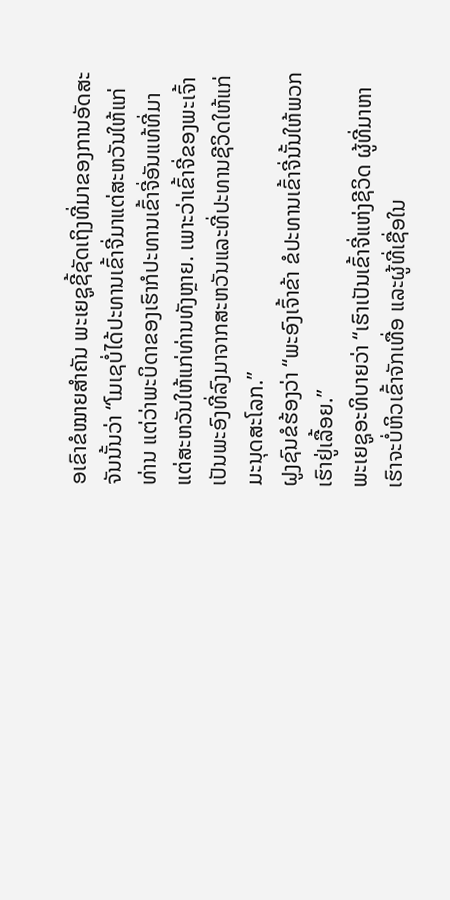ອເຂົາຂໍໝາຍສຳຄັນ ພະເຍຊູຊີ້ຊັດເຖິງທີ່ມາຂອງການອັດສະຈັນນັ້ນວ່າ “ໂມເຊບໍ່ໄດ້ປະທານເຂົ້າຈີ່ມາແຕ່ສະຫວັນໃຫ້ແກ່ທ່ານ ແຕ່ວ່າພະບິດາຂອງເຮົາກໍປະທານເຂົ້າຈີ່ອັນແທ້ທີ່ມາແຕ່ສະຫວັນໃຫ້ແກ່ທ່ານທັງຫຼາຍ. ເພາະວ່າເຂົ້າຈີ່ຂອງພະເຈົ້າເປັນພະອົງທີ່ລົງມາຈາກສະຫວັນແລະທີ່ປະທານຊີວິດໃຫ້ແກ່ມະນຸດສະໂລກ.”
ຝູງຊົນຂໍຮ້ອງວ່າ “ພະອົງເຈົ້າຂ້າ ຂໍປະທານເຂົ້າຈີ່ນັ້ນໃຫ້ພວກເຮົາຢູ່ເລື້ອຍ.”
ພະເຍຊູອະທິບາຍວ່າ “ເຮົາເປັນເຂົ້າຈີ່ແຫ່ງຊີວິດ ຜູ້ທີ່ມາຫາເຮົາຈະບໍ່ຫິວເຂົ້າຈັກເທື່ອ ແລະຜູ້ທີ່ເຊື່ອໃນ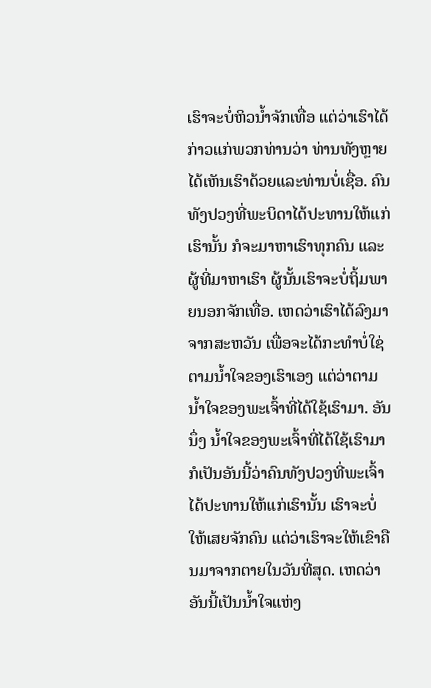ເຮົາຈະບໍ່ຫິວນ້ຳຈັກເທື່ອ ແຕ່ວ່າເຮົາໄດ້ກ່າວແກ່ພວກທ່ານວ່າ ທ່ານທັງຫຼາຍໄດ້ເຫັນເຮົາດ້ວຍແລະທ່ານບໍ່ເຊື່ອ. ຄົນທັງປວງທີ່ພະບິດາໄດ້ປະທານໃຫ້ແກ່ເຮົານັ້ນ ກໍຈະມາຫາເຮົາທຸກຄົນ ແລະຜູ້ທີ່ມາຫາເຮົາ ຜູ້ນັ້ນເຮົາຈະບໍ່ຖິ້ມພາຍນອກຈັກເທື່ອ. ເຫດວ່າເຮົາໄດ້ລົງມາຈາກສະຫວັນ ເພື່ອຈະໄດ້ກະທຳບໍ່ໃຊ່ຕາມນ້ຳໃຈຂອງເຮົາເອງ ແຕ່ວ່າຕາມນ້ຳໃຈຂອງພະເຈົ້າທີ່ໄດ້ໃຊ້ເຮົາມາ. ອັນນຶ່ງ ນ້ຳໃຈຂອງພະເຈົ້າທີ່ໄດ້ໃຊ້ເຮົາມາ ກໍເປັນອັນນີ້ວ່າຄົນທັງປວງທີ່ພະເຈົ້າໄດ້ປະທານໃຫ້ແກ່ເຮົານັ້ນ ເຮົາຈະບໍ່ໃຫ້ເສຍຈັກຄົນ ແຕ່ວ່າເຮົາຈະໃຫ້ເຂົາຄືນມາຈາກຕາຍໃນວັນທີ່ສຸດ. ເຫດວ່າອັນນີ້ເປັນນ້ຳໃຈແຫ່ງ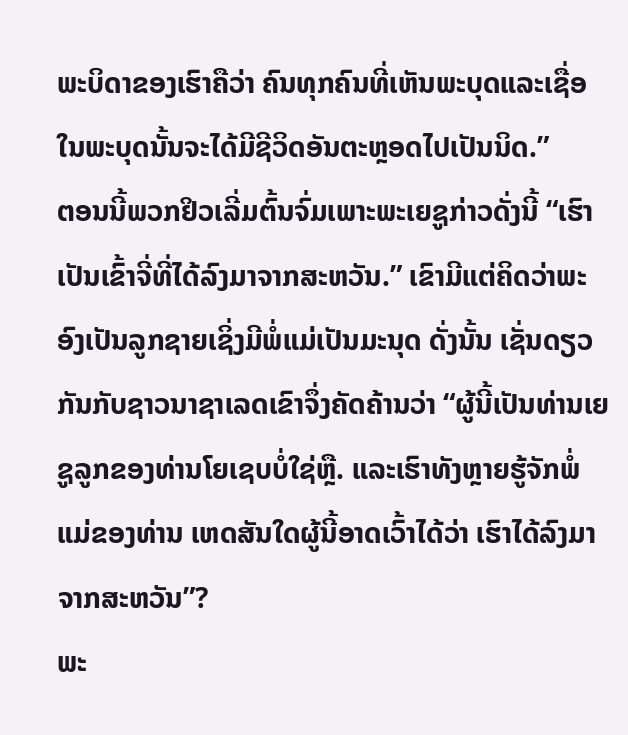ພະບິດາຂອງເຮົາຄືວ່າ ຄົນທຸກຄົນທີ່ເຫັນພະບຸດແລະເຊື່ອໃນພະບຸດນັ້ນຈະໄດ້ມີຊີວິດອັນຕະຫຼອດໄປເປັນນິດ.”
ຕອນນີ້ພວກຢິວເລີ່ມຕົ້ນຈົ່ມເພາະພະເຍຊູກ່າວດັ່ງນີ້ “ເຮົາເປັນເຂົ້າຈີ່ທີ່ໄດ້ລົງມາຈາກສະຫວັນ.” ເຂົາມີແຕ່ຄິດວ່າພະອົງເປັນລູກຊາຍເຊິ່ງມີພໍ່ແມ່ເປັນມະນຸດ ດັ່ງນັ້ນ ເຊັ່ນດຽວກັນກັບຊາວນາຊາເລດເຂົາຈຶ່ງຄັດຄ້ານວ່າ “ຜູ້ນີ້ເປັນທ່ານເຍຊູລູກຂອງທ່ານໂຍເຊບບໍ່ໃຊ່ຫຼື. ແລະເຮົາທັງຫຼາຍຮູ້ຈັກພໍ່ແມ່ຂອງທ່ານ ເຫດສັນໃດຜູ້ນີ້ອາດເວົ້າໄດ້ວ່າ ເຮົາໄດ້ລົງມາຈາກສະຫວັນ”?
ພະ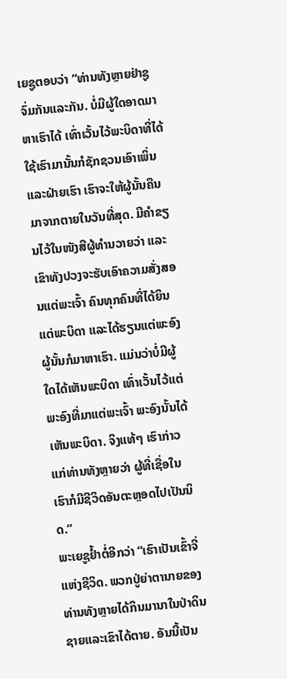ເຍຊູຕອບວ່າ “ທ່ານທັງຫຼາຍຢ່າຊູຈົ່ມກັນແລະກັນ. ບໍ່ມີຜູ້ໃດອາດມາຫາເຮົາໄດ້ ເທົ່າເວັ້ນໄວ້ພະບິດາທີ່ໄດ້ໃຊ້ເຮົາມານັ້ນກໍຊັກຊວນເອົາເພິ່ນ ແລະຝ່າຍເຮົາ ເຮົາຈະໃຫ້ຜູ້ນັ້ນຄືນມາຈາກຕາຍໃນວັນທີ່ສຸດ. ມີຄຳຂຽນໄວ້ໃນໜັງສືຜູ້ທຳນວາຍວ່າ ແລະເຂົາທັງປວງຈະຮັບເອົາຄວາມສັ່ງສອນແຕ່ພະເຈົ້າ ຄົນທຸກຄົນທີ່ໄດ້ຍິນແຕ່ພະບິດາ ແລະໄດ້ຮຽນແຕ່ພະອົງ ຜູ້ນັ້ນກໍມາຫາເຮົາ. ແມ່ນວ່າບໍ່ມີຜູ້ໃດໄດ້ເຫັນພະບິດາ ເທົ່າເວັ້ນໄວ້ແຕ່ພະອົງທີ່ມາແຕ່ພະເຈົ້າ ພະອົງນັ້ນໄດ້ເຫັນພະບິດາ. ຈິງແທ້ໆ ເຮົາກ່າວແກ່ທ່ານທັງຫຼາຍວ່າ ຜູ້ທີ່ເຊື່ອໃນເຮົາກໍມີຊີວິດອັນຕະຫຼອດໄປເປັນນິດ.”
ພະເຍຊູຢ້ຳຕໍ່ອີກວ່າ “ເຮົາເປັນເຂົ້າຈີ່ແຫ່ງຊີວິດ. ພວກປູ່ຍ່າຕານາຍຂອງທ່ານທັງຫຼາຍໄດ້ກິນມານາໃນປ່າດິນຊາຍແລະເຂົາໄດ້ຕາຍ. ອັນນີ້ເປັນ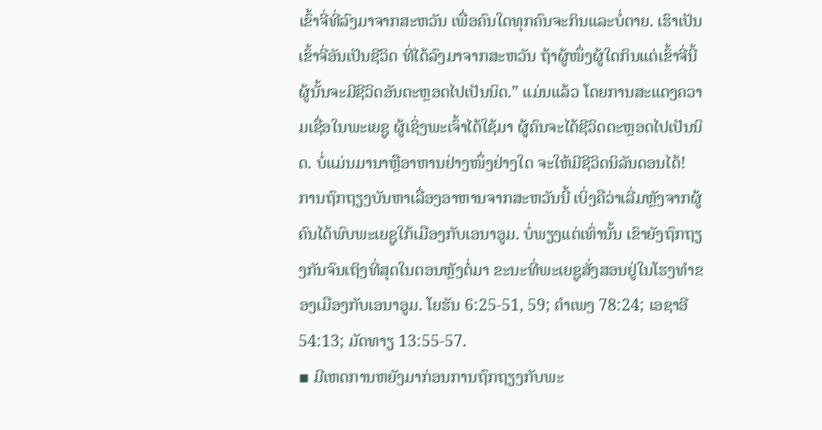ເຂົ້າຈີ່ທີ່ລົງມາຈາກສະຫວັນ ເພື່ອຄົນໃດທຸກຄົນຈະກິນແລະບໍ່ຕາຍ. ເຮົາເປັນເຂົ້າຈີ່ອັນເປັນຊີວິດ ທີ່ໄດ້ລົງມາຈາກສະຫວັນ ຖ້າຜູ້ໜຶ່ງຜູ້ໃດກິນແຕ່ເຂົ້າຈີ່ນີ້ ຜູ້ນັ້ນຈະມີຊີວິດອັນຕະຫຼອດໄປເປັນນິດ.” ແມ່ນແລ້ວ ໂດຍການສະແດງຄວາມເຊື່ອໃນພະເຍຊູ ຜູ້ເຊິ່ງພະເຈົ້າໄດ້ໃຊ້ມາ ຜູ້ຄົນຈະໄດ້ຊີວິດຕະຫຼອດໄປເປັນນິດ. ບໍ່ແມ່ນມານາຫຼືອາຫານຢ່າງໜຶ່ງຢ່າງໃດ ຈະໃຫ້ມີຊີວິດນິລັນດອນໄດ້!
ການຖົກຖຽງບັນຫາເລື່ອງອາຫານຈາກສະຫວັນນີ້ ເບິ່ງຄືວ່າເລີ່ມຫຼັງຈາກຜູ້ຄົນໄດ້ພົບພະເຍຊູໃກ້ເມືອງກັບເອນາອູມ. ບໍ່ພຽງແຕ່ເທົ່ານັ້ນ ເຂົາຍັງຖົກຖຽງກັນຈົນເຖິງທີ່ສຸດໃນຕອນຫຼັງຕໍ່ມາ ຂະນະທີ່ພະເຍຊູສັ່ງສອນຢູ່ໃນໂຮງທຳຂອງເມືອງກັບເອນາອູມ. ໂຍຮັນ 6:25-51, 59; ຄຳເພງ 78:24; ເອຊາອີ 54:13; ມັດທາຽ 13:55-57.
▪ ມີເຫດການຫຍັງມາກ່ອນການຖົກຖຽງກັບພະ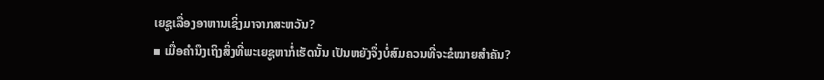ເຍຊູເລື່ອງອາຫານເຊິ່ງມາຈາກສະຫວັນ?
▪ ເມື່ອຄຳນຶງເຖິງສິ່ງທີ່ພະເຍຊູຫາກໍ່ເຮັດນັ້ນ ເປັນຫຍັງຈຶ່ງບໍ່ສົມຄວນທີ່ຈະຂໍໝາຍສຳຄັນ?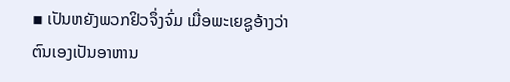▪ ເປັນຫຍັງພວກຢິວຈຶ່ງຈົ່ມ ເມື່ອພະເຍຊູອ້າງວ່າຕົນເອງເປັນອາຫານ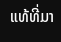ແທ້ທີ່ມາ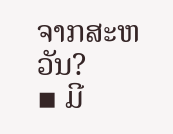ຈາກສະຫວັນ?
▪ ມີ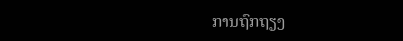ການຖົກຖຽງ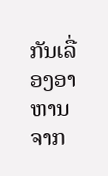ກັນເລື່ອງອາຫານຈາກ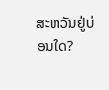ສະຫວັນຢູ່ບ່ອນໃດ?